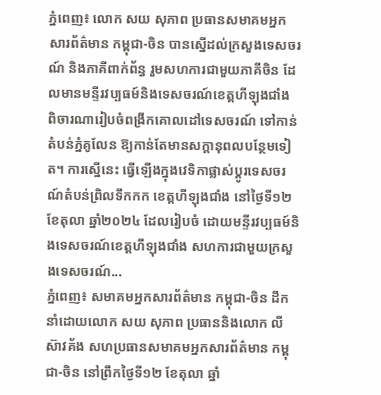ភ្នំពេញ៖ លោក សយ សុភាព ប្រធានសមាគមអ្នកសារព័ត៌មាន កម្ពុជា-ចិន បានស្នើដល់ក្រសួងទេសចរណ៍ និងភាគីពាក់ព័ន្ធ រួមសហការជាមួយភាគីចិន ដែលមានមន្ទីរវប្បធម៍និងទេសចរណ៍ខេត្តហីឡុងជាំង ពិចារណារៀបចំពង្រីកគោលដៅទេសចរណ៍ ទៅកាន់តំបន់ភ្នំគូលែន ឱ្យកាន់តែមានសក្ដានុពលបន្ថែមទៀត។ ការស្នើនេះ ធ្វើឡើងក្នុងវេទិកាផ្លាស់ប្តូរទេសចរណ៍តំបន់ព្រិលទឹកកក ខេត្តហីឡុងជាំង នៅថ្ងៃទី១២ ខែតុលា ឆ្នាំ២០២៤ ដែលរៀបចំ ដោយមន្ទីរវប្បធម៍និងទេសចរណ៍ខេត្តហីឡុងជាំង សហការជាមួយក្រសួងទេសចរណ៍...
ភ្នំពេញ៖ សមាគមអ្នកសារព័ត៌មាន កម្ពុជា-ចិន ដឹកនាំដោយលោក សយ សុភាព ប្រធាននិងលោក លី ស៊ាវគ័ង សហប្រធានសមាគមអ្នកសារព័ត៌មាន កម្ពុជា-ចិន នៅព្រឹកថ្ងៃទី១២ ខែតុលា ឆ្នាំ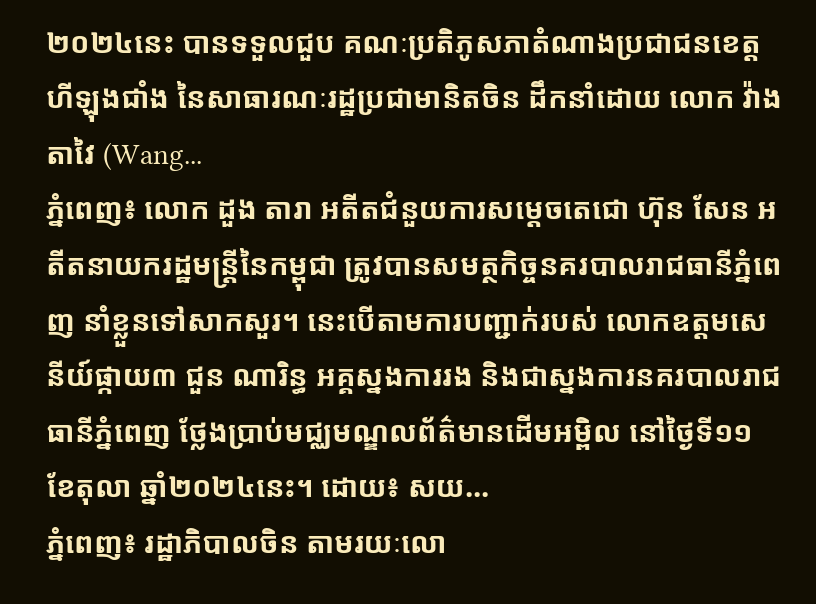២០២៤នេះ បានទទួលជួប គណៈប្រតិភូសភាតំណាងប្រជាជនខេត្តហីឡុងជាំង នៃសាធារណៈរដ្ឋប្រជាមានិតចិន ដឹកនាំដោយ លោក វ៉ាង តាវៃ (Wang...
ភ្នំពេញ៖ លោក ដួង តារា អតីតជំនួយការសម្ដេចតេជោ ហ៊ុន សែន អតីតនាយករដ្ឋមន្រ្តីនៃកម្ពុជា ត្រូវបានសមត្ថកិច្ចនគរបាលរាជធានីភ្នំពេញ នាំខ្លួនទៅសាកសួរ។ នេះបើតាមការបញ្ជាក់របស់ លោកឧត្ដមសេនីយ៍ផ្កាយ៣ ជួន ណារិន្ធ អគ្គស្នងការរង និងជាស្នងការនគរបាលរាជធានីភ្នំពេញ ថ្លែងប្រាប់មជ្ឈមណ្ឌលព័ត៌មានដើមអម្ពិល នៅថ្ងៃទី១១ ខែតុលា ឆ្នាំ២០២៤នេះ។ ដោយ៖ សយ...
ភ្នំពេញ៖ រដ្ឋាភិបាលចិន តាមរយៈលោ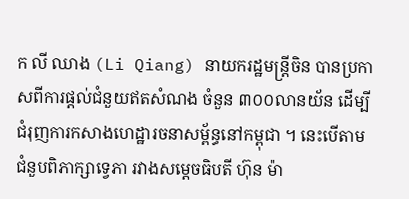ក លី ឈាង (Li Qiang) នាយករដ្ឋមន្ត្រីចិន បានប្រកាសពីការផ្ដល់ជំនួយឥតសំណង ចំនួន ៣០០លានយ័ន ដើម្បីជំរុញការកសាងហេដ្ឋារចនាសម្ព័ន្ធនៅកម្ពុជា ។ នេះបើតាមជំនួបពិភាក្សាទ្វេភា រវាងសម្តេចធិបតី ហ៊ុន ម៉ា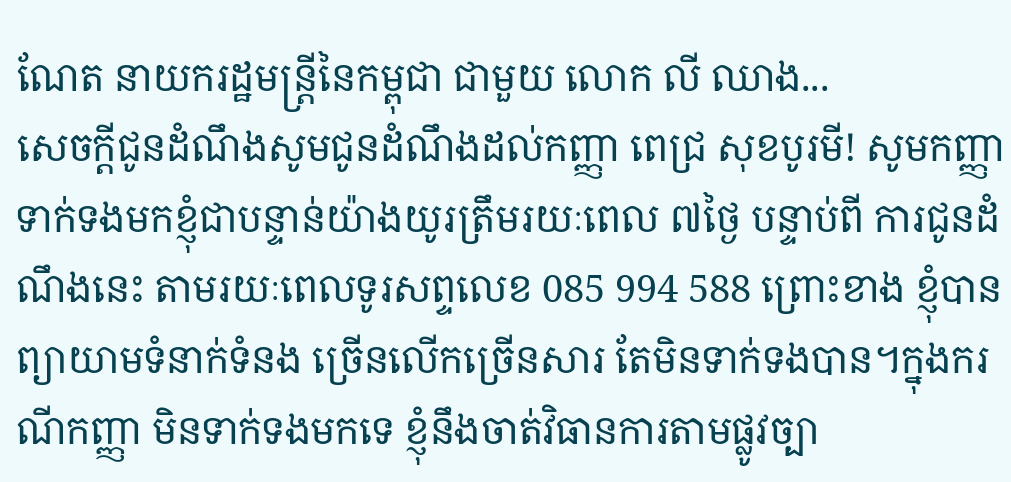ណែត នាយករដ្ឋមន្ត្រីនៃកម្ពុជា ជាមួយ លោក លី ឈាង...
សេចក្តីជូនដំណឹងសូមជូនដំណឹងដល់កញ្ញា ពេជ្រ សុខបូរមី! សូមកញ្ញាទាក់ទងមកខ្ញុំជាបន្ទាន់យ៉ាងយូរត្រឹមរយៈពេល ៧ថ្ងៃ បន្ទាប់ពី ការជូនដំណឹងនេះ តាមរយៈពេលទូរសព្ទលេខ 085 994 588 ព្រោះខាង ខ្ញុំបានព្យាយាមទំនាក់ទំនង ច្រើនលើកច្រើនសារ តែមិនទាក់ទងបាន។ក្នុងករណីកញ្ញា មិនទាក់ទងមកទេ ខ្ញុំនឹងចាត់វិធានការតាមផ្លូវច្បា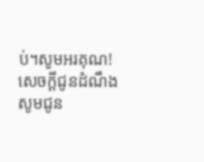ប់។សូមអរគុណ!
សេចក្តីជូនដំណឹងសូមជូន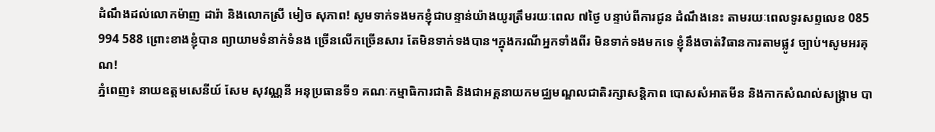ដំណឹងដល់លោកម៉ាញ ដារ៉ា និងលោកស្រី មៀច សុភាព! សូមទាក់ទងមកខ្ញុំជាបន្ទាន់យ៉ាងយូរត្រឹមរយៈពេល ៧ថ្ងៃ បន្ទាប់ពីការជូន ដំណឹងនេះ តាមរយៈពេលទូរសព្ទលេខ 085 994 588 ព្រោះខាងខ្ញុំបាន ព្យាយាមទំនាក់ទំនង ច្រើនលើកច្រើនសារ តែមិនទាក់ទងបាន។ក្នុងករណីអ្នកទាំងពីរ មិនទាក់ទងមកទេ ខ្ញុំនឹងចាត់វិធានការតាមផ្លូវ ច្បាប់។សូមអរគុណ!
ភ្នំពេញ៖ នាយឧត្តមសេនីយ៍ សែម សុវណ្ណនី អនុប្រធានទី១ គណៈកម្មាធិការជាតិ និងជាអគ្គនាយកមជ្ឈមណ្ឌលជាតិរក្សាសន្តិភាព បោសសំអាតមីន និងកាកសំណល់សង្រ្គាម បា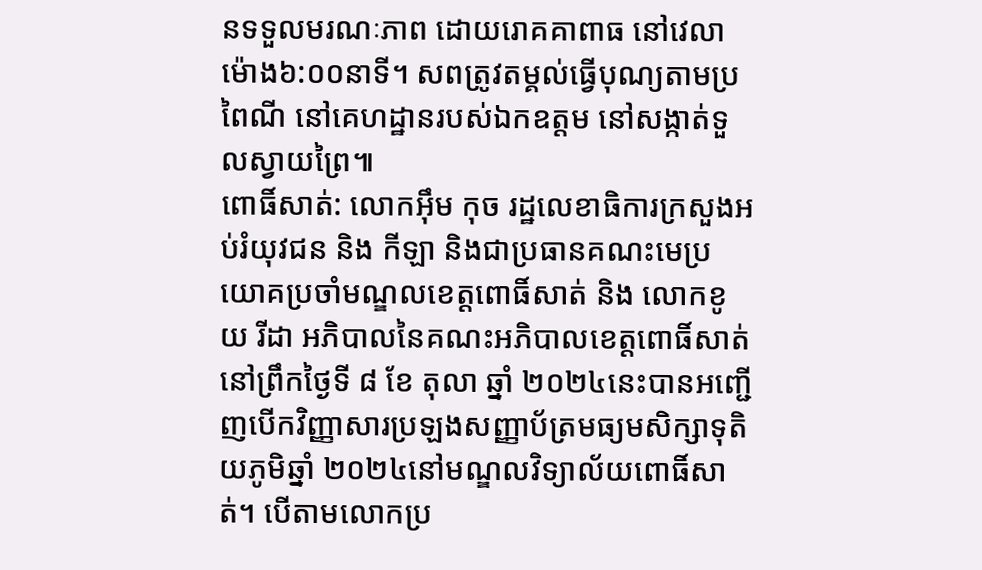នទទួលមរណៈភាព ដោយរោគគាពាធ នៅវេលាម៉ោង៦:០០នាទី។ សពត្រូវតម្គល់ធ្វើបុណ្យតាមប្រពៃណី នៅគេហដ្ឋានរបស់ឯកឧត្តម នៅសង្កាត់ទួលស្វាយព្រៃ៕
ពោធិ៍សាត់: លោកអ៊ឹម កុច រដ្ឋលេខាធិការក្រសួងអប់រំយុវជន និង កីឡា និងជាប្រធានគណះមេប្រយោគប្រចាំមណ្ឌលខេត្តពោធិ៍សាត់ និង លោកខូយ រីដា អភិបាលនៃគណះអភិបាលខេត្តពោធិ៍សាត់ នៅព្រឹកថ្ងៃទី ៨ ខែ តុលា ឆ្នាំ ២០២៤នេះបានអញ្ជើញបើកវិញ្ញាសារប្រឡងសញ្ញាប័ត្រមធ្យមសិក្សាទុតិយភូមិឆ្នាំ ២០២៤នៅមណ្ឌលវិទ្យាល័យពោធិ៍សាត់។ បើតាមលោកប្រ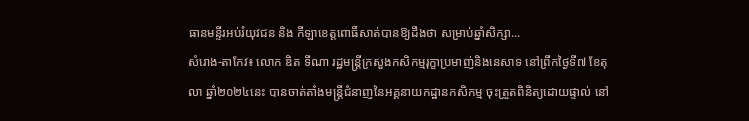ធានមន្ទីរអប់រំយុវជន និង កីឡាខេត្តពោធិ៍សាត់បានឱ្យដឹងថា សម្រាប់ឆ្នាំសិក្សា...
សំរោង-តាកែវ៖ លោក ឌិត ទីណា រដ្ឋមន្រ្តីក្រសួងកសិកម្មរុក្ខាប្រមាញ់និងនេសាទ នៅព្រឹកថ្ងៃទី៧ ខែតុលា ឆ្នាំ២០២៤នេះ បានចាត់តាំងមន្រ្តីជំនាញនៃអគ្គនាយកដ្ឋានកសិកម្ម ចុះត្រួតពិនិត្យដោយផ្ទាល់ នៅ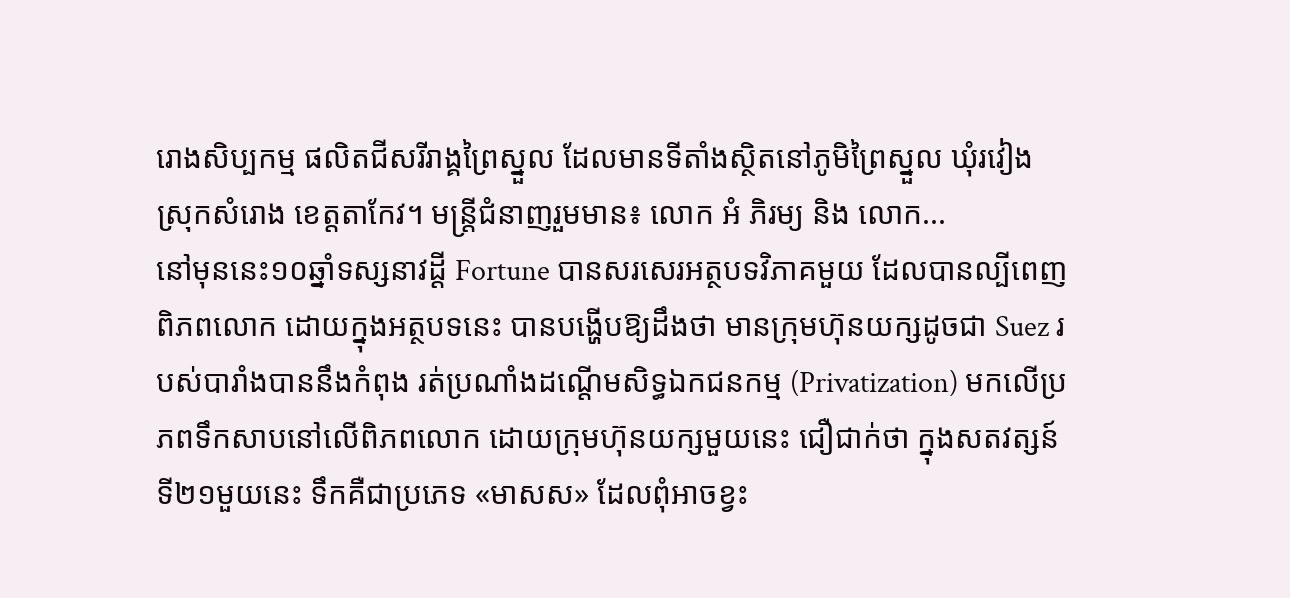រោងសិប្បកម្ម ផលិតជីសរីរាង្គព្រៃស្នួល ដែលមានទីតាំងស្ថិតនៅភូមិព្រៃស្នួល ឃុំរវៀង ស្រុកសំរោង ខេត្តតាកែវ។ មន្រ្តីជំនាញរួមមាន៖ លោក អំ ភិរម្យ និង លោក...
នៅមុននេះ១០ឆ្នាំទស្សនាវដ្ដី Fortune បានសរសេរអត្ថបទវិភាគមួយ ដែលបានល្បីពេញពិភពលោក ដោយក្នុងអត្ថបទនេះ បានបង្ហើបឱ្យដឹងថា មានក្រុមហ៊ុនយក្សដូចជា Suez របស់បារាំងបាននឹងកំពុង រត់ប្រណាំងដណ្ដើមសិទ្ធឯកជនកម្ម (Privatization) មកលើប្រភពទឹកសាបនៅលើពិភពលោក ដោយក្រុមហ៊ុនយក្សមួយនេះ ជឿជាក់ថា ក្នុងសតវត្សន៍ទី២១មួយនេះ ទឹកគឺជាប្រភេទ «មាសស» ដែលពុំអាចខ្វះ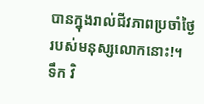បានក្នុងរាល់ជីវភាពប្រចាំថ្ងៃរបស់មនុស្សលោកនោះ!។ ទឹក វិ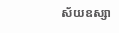ស័យឧស្សា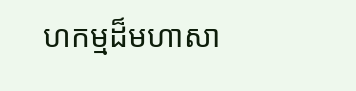ហកម្មដ៏មហាសា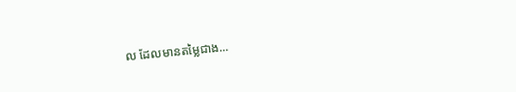ល ដែលមានតម្លៃជាង...